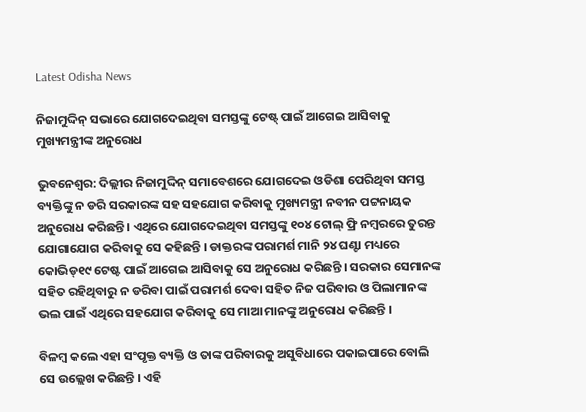Latest Odisha News

ନିଜାମୁଦ୍ଦିନ୍ ସଭାରେ ଯୋଗଦେଇଥିବା ସମସ୍ତଙ୍କୁ ଟେଷ୍ଟ୍ ପାଇଁ ଆଗେଇ ଆସିବାକୁ ମୁଖ୍ୟମନ୍ତ୍ରୀଙ୍କ ଅନୁରୋଧ

ଭୁବନେଶ୍ୱର: ଦିଲ୍ଲୀର ନିଜାମୁଦ୍ଦିନ୍ ସମାବେଶରେ ଯୋଗଦେଇ ଓଡିଶା ପେରିଥିବା ସମସ୍ତ ବ୍ୟକ୍ତିଙ୍କୁ ନ ଡରି ସରକାରଙ୍କ ସହ ସହଯୋଗ କରିବାକୁ ମୁଖ୍ୟମନ୍ତ୍ରୀ ନବୀନ ପଟ୍ଟନାୟକ ଅନୁରୋଧ କରିଛନ୍ତି । ଏଥିରେ ଯୋଗଦେଇଥିବା ସମସ୍ତଙ୍କୁ ୧୦୪ ଟୋଲ୍ ଫ୍ରି ନମ୍ବରରେ ତୁରନ୍ତ ଯୋଗାଯୋଗ କରିବାକୁ ସେ କହିଛନ୍ତି । ଡାକ୍ତରଙ୍କ ପରାମର୍ଶ ମାନି ୨୪ ଘଣ୍ଟା ମଧ୍ୟରେ କୋଭିଡ୍‌୧୯ ଟେଷ୍ଟ ପାଇଁ ଆଗେଇ ଆସିବାକୁ ସେ ଅନୁରୋଧ କରିଛନ୍ତି । ସରକାର ସେମାନଙ୍କ ସହିତ ରହିଥିବାରୁ ନ ଡରିବା ପାଇଁ ପରାମର୍ଶ ଦେବା ସହିତ ନିଜ ପରିବାର ଓ ପିଲାମାନଙ୍କ ଭଲ ପାଇଁ ଏଥିରେ ସହଯୋଗ କରିବାକୁ ସେ ମାଆ ମାନଙ୍କୁ ଅନୁରୋଧ କରିଛନ୍ତି ।

ବିଳମ୍ବ କଲେ ଏହା ସଂପୃକ୍ତ ବ୍ୟକ୍ତି ଓ ତାଙ୍କ ପରିବାରକୁ ଅସୁବିଧାରେ ପକାଇପାରେ ବୋଲି ସେ ଉଲ୍ଲେଖ କରିଛନ୍ତି । ଏହି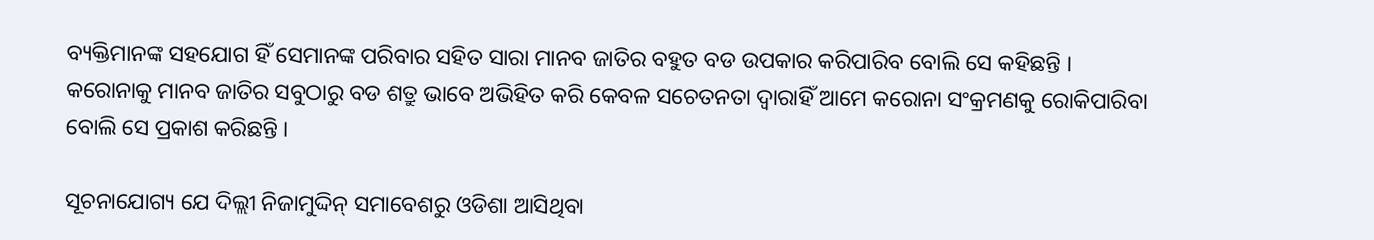ବ୍ୟକ୍ତିମାନଙ୍କ ସହଯୋଗ ହିଁ ସେମାନଙ୍କ ପରିବାର ସହିତ ସାରା ମାନବ ଜାତିର ବହୁତ ବଡ ଉପକାର କରିପାରିବ ବୋଲି ସେ କହିଛନ୍ତି । କରୋନାକୁ ମାନବ ଜାତିର ସବୁଠାରୁ ବଡ ଶତ୍ରୁ ଭାବେ ଅଭିହିତ କରି କେବଳ ସଚେତନତା ଦ୍ୱାରାହିଁ ଆମେ କରୋନା ସଂକ୍ରମଣକୁ ରୋକିପାରିବା ବୋଲି ସେ ପ୍ରକାଶ କରିଛନ୍ତି ।

ସୂଚନାଯୋଗ୍ୟ ଯେ ଦିଲ୍ଲୀ ନିଜାମୁଦ୍ଦିନ୍ ସମାବେଶରୁ ଓଡିଶା ଆସିଥିବା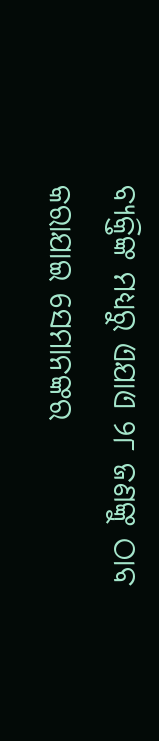ବ୍ୟକ୍ତିଙ୍କ ମଧ୍ୟରୁ ଏଯାଏ ୨୮ ଜଣଙ୍କୁ ଠାବ କରାଯାଇ ସେମାନଙ୍କର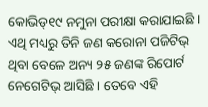କୋଭିଡ୍‌୧୯ ନମୁନା ପରୀକ୍ଷା କରାଯାଇଛି । ଏଥି ମଧ୍ୟରୁ ତିନି ଜଣ କରୋନା ପଜିଟିଭ୍ ଥିବା ବେଳେ ଅନ୍ୟ ୨୫ ଜଣଙ୍କ ରିପୋର୍ଟ ନେଗେଟିଭ୍ ଆସିଛି । ତେବେ ଏହି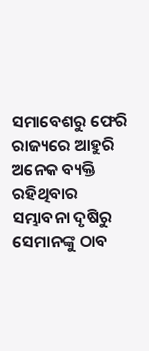ସମାବେଶରୁ ଫେରି ରାଜ୍ୟରେ ଆହୁରି ଅନେକ ବ୍ୟକ୍ତି ରହିଥିବାର ସମ୍ଭାବନା ଦୃଷିରୁ ସେମାନଙ୍କୁ ଠାବ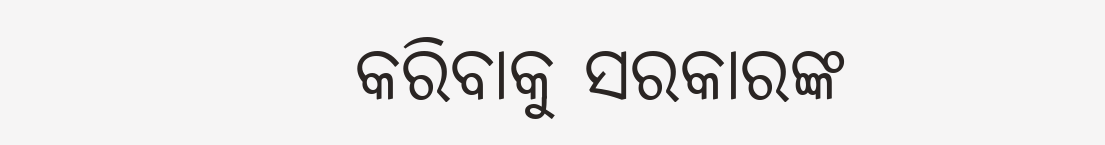କରିବାକୁ ସରକାରଙ୍କ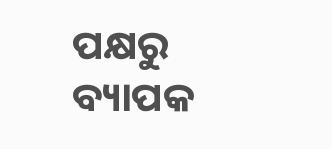ପକ୍ଷରୁ ବ୍ୟାପକ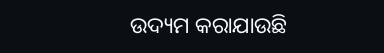ଉଦ୍ୟମ କରାଯାଉଛି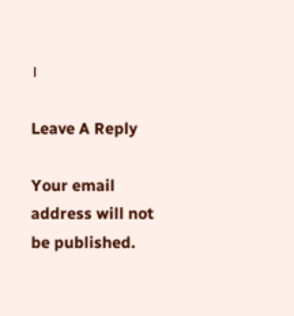।

Leave A Reply

Your email address will not be published.